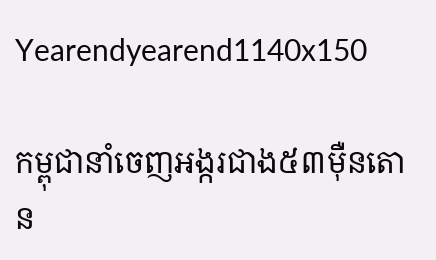Yearendyearend1140x150

កម្ពុជានាំចេញអង្ករជាង៥៣ម៉ឺនតោន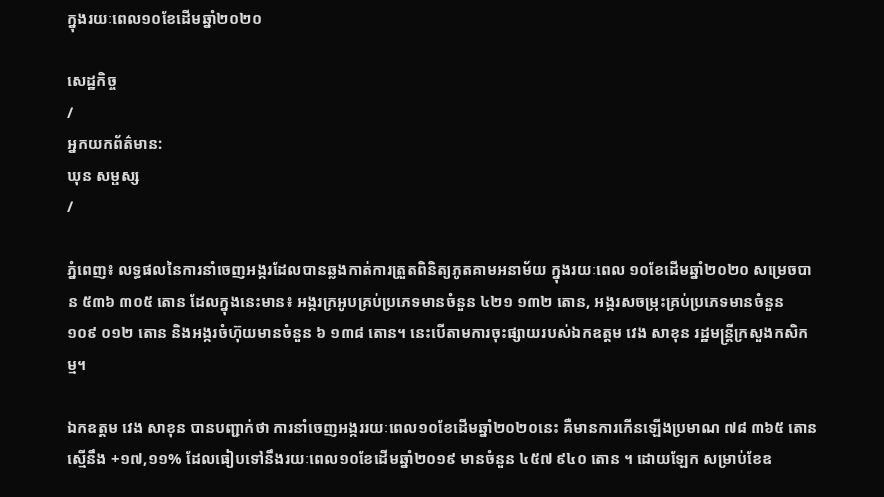ក្នុងរយៈពេល១០ខែដើមឆ្នាំ២០២០

សេដ្ឋកិច្ច
/
អ្នកយកព័ត៌មាន:
ឃុន សម្ផស្ស
/

ភ្នំពេញ៖ លទ្ធផលនៃការនាំចេញអង្ករដែលបានឆ្លងកាត់ការត្រួតពិនិត្យភូតគាមអនាម័យ ក្នុងរយៈពេល ១០ខែដើមឆ្នាំ២០២០ សម្រេចបាន ៥៣៦ ៣០៥ តោន ដែលក្នុងនេះមាន៖ អង្ករក្រអូបគ្រប់ប្រភេទមានចំនួន ៤២១ ១៣២ តោន, អង្ករសចម្រុះគ្រប់ប្រភេទមានចំនួន ១០៩ ០១២ តោន និងអង្ករចំហ៊ុយមានចំនួន ៦ ១៣៨ តោន។ នេះបើតាមការចុះផ្សាយរបស់ឯកឧត្តម វេង សាខុន រដ្ឋមន្រ្តីក្រសួងកសិកម្ម។

ឯកឧត្តម វេង សាខុន បានបញ្ជាក់ថា ការនាំចេញអង្កររយៈពេល១០ខែដើមឆ្នាំ២០២០នេះ គឺមានការកើនឡើងប្រមាណ ៧៨ ៣៦៥ តោន ស្មើនឹង +១៧,១១% ដែលធៀបទៅនឹងរយៈពេល១០ខែដើមឆ្នាំ២០១៩ មានចំនួន ៤៥៧ ៩៤០ តោន ។ ដោយឡែក សម្រាប់ខែឧ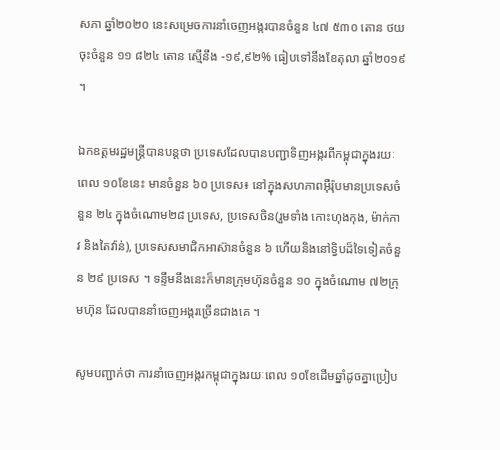សភា ឆ្នាំ២០២០ នេះសម្រេចការនាំចេញអង្ករបានចំនួន ៤៧ ៥៣០ តោន ថយចុះចំនួន ១១ ៨២៤ តោន ស្មើនឹង -១៩,៩២% ធៀបទៅនឹងខែតុលា ឆ្នាំ២០១៩ ។

ឯកឧត្តមរដ្ឋមន្រ្តីបានបន្តថា ប្រទេសដែលបានបញ្ជាទិញអង្ករពីកម្ពុជាក្នុងរយៈពេល ១០ខែនេះ មានចំនួន ៦០ ប្រទេស៖ នៅក្នុងសហភាពអ៊ឺរ៉ុបមានប្រទេសចំនួន ២៤ ក្នុងចំណោម២៨ ប្រទេស, ប្រទេសចិន(រួមទាំង កោះហុងកុង, ម៉ាក់កាវ និងតៃវ៉ាន់), ប្រទេសសមាជិកអាស៊ានចំនួន ៦ ហើយនិងនៅទ្វិបដ៏ទៃទៀតចំនួន ២៩ ប្រទេស ។ ទន្ទឹមនឹងនេះក៏មានក្រុមហ៊ុនចំនួន ១០ ក្នុងចំណោម ៧២ក្រុមហ៊ុន ដែលបាននាំចេញអង្ករច្រើនជាងគេ ។

សូមបញ្ជាក់ថា ការនាំចេញអង្ករកម្ពុជាក្នុងរយៈពេល ១០ខែដើមឆ្នាំដូចគ្នាប្រៀប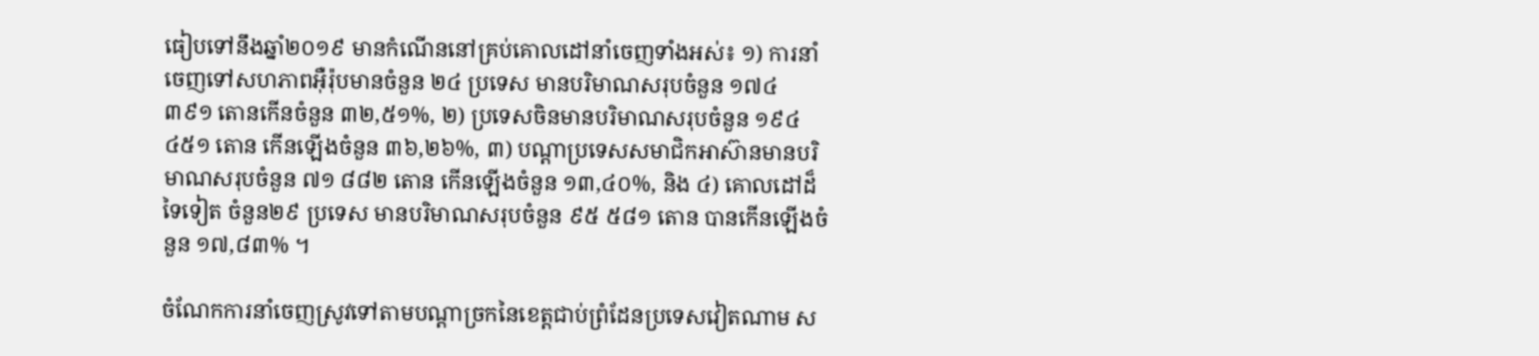ធៀបទៅនឹងឆ្នាំ២០១៩ មានកំណើននៅគ្រប់គោលដៅនាំចេញទាំងអស់៖ ១) ការនាំចេញទៅសហភាពអ៊ឺរ៉ុបមានចំនួន ២៤ ប្រទេស មានបរិមាណសរុបចំនួន ១៧៤ ៣៩១ តោនកើនចំនួន ៣២,៥១%, ២) ប្រទេសចិនមានបរិមាណសរុបចំនួន ១៩៤ ៤៥១ តោន កើនឡើងចំនួន ៣៦,២៦%, ៣) បណ្តាប្រទេសសមាជិកអាស៊ានមានបរិមាណសរុបចំនួន ៧១ ៨៨២ តោន កើនឡើងចំនួន ១៣,៤០%, និង ៤) គោលដៅដ៏ទៃទៀត ចំនួន២៩ ប្រទេស មានបរិមាណសរុបចំនួន ៩៥ ៥៨១ តោន បានកើនឡើងចំនួន ១៧,៨៣% ។

ចំណែកការនាំចេញស្រូវទៅតាមបណ្តាច្រកនៃខេត្តជាប់ព្រំដែនប្រទេសវៀតណាម ស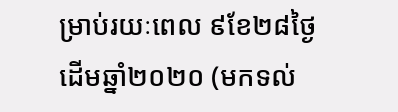ម្រាប់រយៈពេល ៩ខែ២៨ថ្ងៃ ដើមឆ្នាំ២០២០ (មកទល់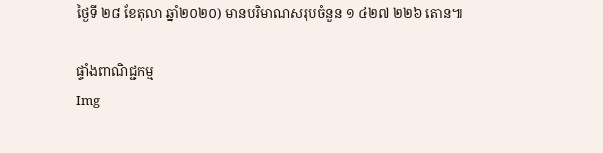ថ្ងៃទី ២៨ ខែតុលា ឆ្នាំ២០២០) មានបរិមាណសរុបចំនួន ១ ៤២៧ ២២៦ តោន៕

ផ្ទាំងពាណិជ្ជកម្ម
Img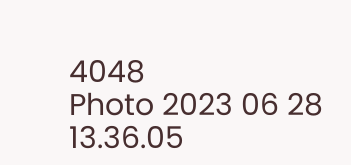4048
Photo 2023 06 28 13.36.05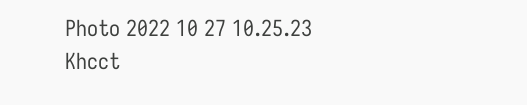Photo 2022 10 27 10.25.23
Khcct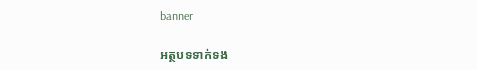banner

អត្ថបទទាក់ទង